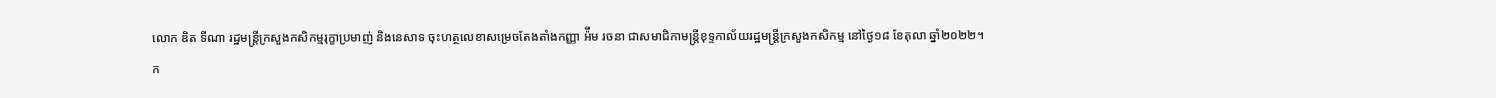លោក ឌិត ទីណា រដ្ឋមន្ត្រីក្រសួងកសិកម្មរុក្ខាប្រមាញ់ និងនេសាទ ចុះហត្ថលេខាសម្រេចតែងតាំងកញ្ញា អ៉ឹម រចនា ជាសមាជិកាមន្រ្តីខុទ្ទកាល័យរដ្ឋមន្ត្រីក្រសួងកសិកម្ម នៅថ្ងៃ១៨ ខែតុលា ឆ្នាំ២០២២។
ក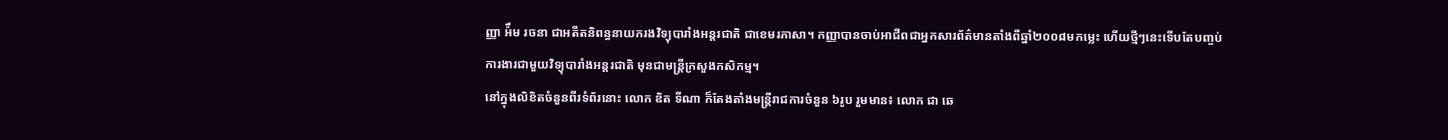ញ្ញា អ៉ឹម រចនា ជាអតីតនិពន្ធនាយករងវិទ្យុបារាំងអន្តរជាតិ ជាខេមរភាសា។ កញ្ញាបានចាប់អាជីពជាអ្នកសារព័ត៌មានតាំងពីឆ្នាំ២០០៨មកម្លេះ ហើយថ្មីៗនេះទើបតែបញ្ចប់ការងារជាមួយវិទ្យុបារាំងអន្តរជាតិ មុនជាមន្រ្តីក្រសួងកសិកម្ម។
នៅក្នុងលិខិតចំនួនពីរទំព័រនោះ លោក ឌិត ទីណា ក៏តែងតាំងមន្រ្តីរាជការចំនួន ៦រូប រួមមាន៖ លោក ជា ឆេ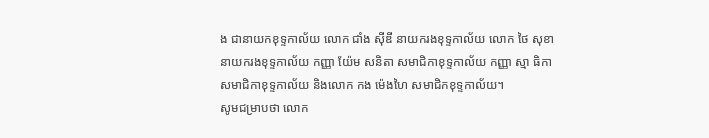ង ជានាយកខុទ្ទកាល័យ លោក ជាំង ស៊ីឌី នាយករងខុទ្ទកាល័យ លោក ថៃ សុខា នាយករងខុទ្ទកាល័យ កញ្ញា យ៉ែម សនិតា សមាជិកាខុទ្ទកាល័យ កញ្ញា ស្មា ធិកា សមាជិកាខុទ្ទកាល័យ និងលោក កង ម៉េងហៃ សមាជិកខុទ្ទកាល័យ។
សូមជម្រាបថា លោក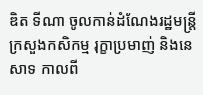ឌិត ទីណា ចូលកាន់ដំណែងរដ្ឋមន្ត្រី ក្រសួងកសិកម្ម រុក្ខាប្រមាញ់ និងនេសាទ កាលពី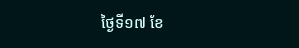ថ្ងៃទី១៧ ខែ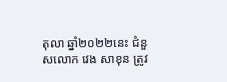តុលា ឆ្នាំ២០២២នេះ ជំនួសលោក វេង សាខុន ត្រូវ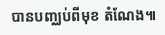បានបញ្ឈប់ពីមុខ តំណែង៕